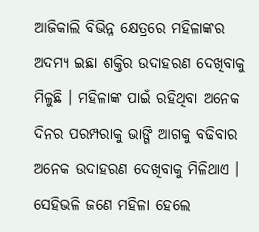ଆଜିକାଲି ବିଭିନ୍ନ କ୍ଷେତ୍ରରେ ମହିଳାଙ୍କର ଅଦମ୍ୟ ଇଛା ଶକ୍ତିର ଉଦାହରଣ ଦେଖିବାକୁ ମିଳୁଛି । ମହିଳାଙ୍କ ପାଇଁ ରହିଥିବା ଅନେକ ଦିନର ପରମ୍ପରାକୁ ଭାଙ୍ଗି ଆଗକୁ ବଢିବାର ଅନେକ ଉଦାହରଣ ଦେଖିବାକୁ ମିଳିଥାଏ । ସେହିଭଳି ଜଣେ ମହିଳା ହେଲେ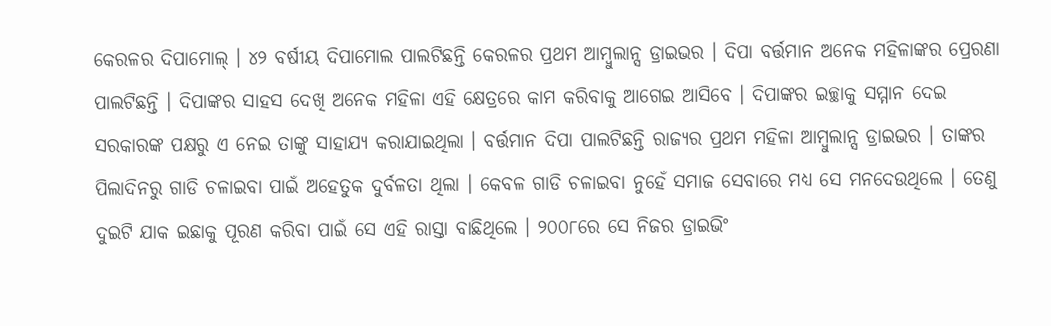କେରଳର ଦିପାମୋଲ୍ । ୪୨ ବର୍ଷୀୟ ଦିପାମୋଲ ପାଲଟିଛନ୍ତି କେରଳର ପ୍ରଥମ ଆମ୍ବୁଲାନ୍ସ ଡ୍ରାଇଭର । ଦିପା ବର୍ତ୍ତମାନ ଅନେକ ମହିଳାଙ୍କର ପ୍ରେରଣା ପାଲଟିଛନ୍ତି । ଦିପାଙ୍କର ସାହସ ଦେଖି ଅନେକ ମହିଳା ଏହି କ୍ଷେତ୍ରରେ କାମ କରିବାକୁ ଆଗେଇ ଆସିବେ । ଦିପାଙ୍କର ଇଚ୍ଛାକୁ ସମ୍ମାନ ଦେଇ ସରକାରଙ୍କ ପକ୍ଷରୁ ଏ ନେଇ ତାଙ୍କୁ ସାହାଯ୍ୟ କରାଯାଇଥିଲା । ବର୍ତ୍ତମାନ ଦିପା ପାଲଟିଛନ୍ତି ରାଜ୍ୟର ପ୍ରଥମ ମହିଳା ଆମ୍ବୁଲାନ୍ସ ଡ୍ରାଇଭର । ତାଙ୍କର ପିଲାଦିନରୁ ଗାଡି ଚଳାଇବା ପାଇଁ ଅହେତୁକ ଦୁର୍ବଳତା ଥିଲା । କେବଳ ଗାଡି ଚଳାଇବା ନୁହେଁ ସମାଜ ସେବାରେ ମଧ୍ୟ ସେ ମନଦେଉଥିଲେ । ତେଣୁ ଦୁଇଟି ଯାକ ଇଛାକୁ ପୂରଣ କରିବା ପାଇଁ ସେ ଏହି ରାସ୍ତା ବାଛିଥିଲେ । ୨୦୦୮ରେ ସେ ନିଜର ଡ୍ରାଇଭିଂ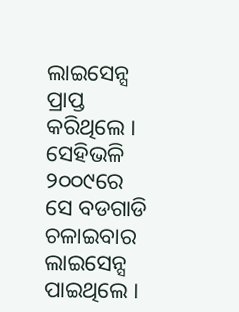ଲାଇସେନ୍ସ ପ୍ରାପ୍ତ କରିଥିଲେ । ସେହିଭଳି ୨୦୦୯ରେ ସେ ବଡଗାଡି ଚଳାଇବାର ଲାଇସେନ୍ସ ପାଇଥିଲେ ।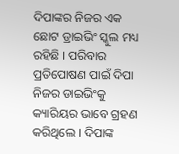ଦିପାଙ୍କର ନିଜର ଏକ ଛୋଟ ଡ୍ରାଇଭିଂ ସ୍କୁଲ ମଧ୍ୟ ରହିଛି । ପରିବାର ପ୍ରତିପୋଷଣ ପାଇଁ ଦିପା ନିଜର ଡାଇଭିଂକୁ କ୍ୟାରିୟର ଭାବେ ଗ୍ରହଣ କରିଥିଲେ । ଦିପାଙ୍କ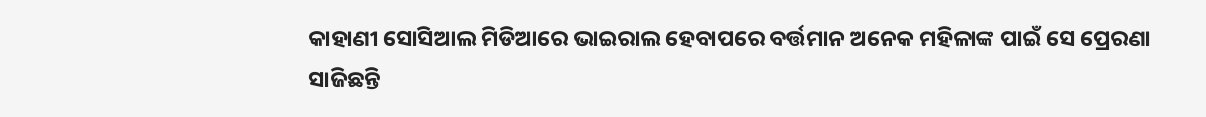କାହାଣୀ ସୋସିଆଲ ମିଡିଆରେ ଭାଇରାଲ ହେବାପରେ ବର୍ତ୍ତମାନ ଅନେକ ମହିଳାଙ୍କ ପାଇଁ ସେ ପ୍ରେରଣା ସାଜିଛନ୍ତି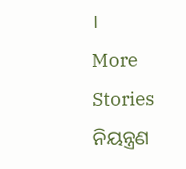।
More Stories
ନିୟନ୍ତ୍ରଣ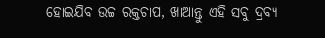ହୋଇଯିବ ଉଚ୍ଚ ରକ୍ତଚାପ, ଖାଆନ୍ତୁ ଏହି ସବୁ ଦ୍ରବ୍ୟ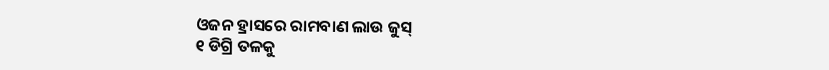ଓଜନ ହ୍ରାସରେ ରାମବାଣ ଲାଉ ଜୁସ୍
୧ ଡିଗ୍ରି ତଳକୁ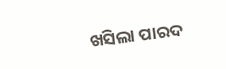ଖସିଲା ପାରଦ